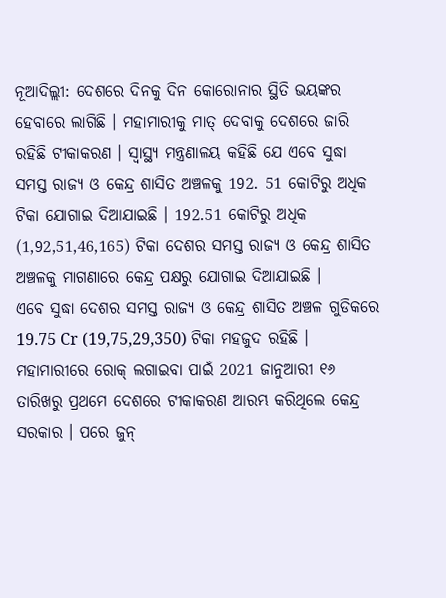ନୂଆଦିଲ୍ଲୀ: ଦେଶରେ ଦିନକୁ ଦିନ କୋରୋନାର ସ୍ଥିତି ଭୟଙ୍କର ହେବାରେ ଲାଗିଛି । ମହାମାରୀକୁ ମାତ୍ ଦେବାକୁ ଦେଶରେ ଜାରି ରହିଛି ଟୀକାକରଣ । ସ୍ବାସ୍ଥ୍ୟ ମନ୍ତ୍ରଣାଳୟ କହିଛି ଯେ ଏବେ ସୁଦ୍ଧା ସମସ୍ତ ରାଜ୍ୟ ଓ କେନ୍ଦ୍ର ଶାସିତ ଅଞ୍ଚଳକୁ 192. 51 କୋଟିରୁ ଅଧିକ ଟିକା ଯୋଗାଇ ଦିଆଯାଇଛି । 192.51 କୋଟିରୁ ଅଧିକ (1,92,51,46,165) ଟିକା ଦେଶର ସମସ୍ତ ରାଜ୍ୟ ଓ କେନ୍ଦ୍ର ଶାସିତ ଅଞ୍ଚଳକୁ ମାଗଣାରେ କେନ୍ଦ୍ର ପକ୍ଷରୁ ଯୋଗାଇ ଦିଆଯାଇଛି ।
ଏବେ ସୁଦ୍ଧା ଦେଶର ସମସ୍ତ ରାଜ୍ୟ ଓ କେନ୍ଦ୍ର ଶାସିତ ଅଞ୍ଚଳ ଗୁଡିକରେ 19.75 Cr (19,75,29,350) ଟିକା ମହଜୁଦ ରହିଛି । ମହାମାରୀରେ ରୋକ୍ ଲଗାଇବା ପାଇଁ 2021 ଜାନୁଆରୀ ୧୬ ତାରିଖରୁ ପ୍ରଥମେ ଦେଶରେ ଟୀକାକରଣ ଆରମ୍ଭ କରିଥିଲେ କେନ୍ଦ୍ର ସରକାର । ପରେ ଜୁନ୍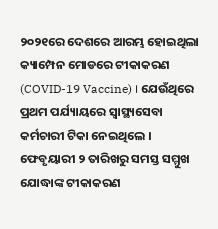୨୦୨୧ରେ ଦେଶରେ ଆରମ୍ଭ ହୋଇଥିଲା କ୍ୟାମ୍ପେନ ମୋଡରେ ଟୀକାକରଣ (COVID-19 Vaccine) । ଯେଉଁଥିରେ ପ୍ରଥମ ପର୍ଯ୍ୟାୟରେ ସ୍ବାସ୍ଥ୍ୟସେବା କର୍ମଚାରୀ ଟିକା ନେଇଥିଲେ । ଫେବୃୟାରୀ ୨ ତାରିଖରୁ ସମସ୍ତ ସମ୍ମୁଖ ଯୋଦ୍ଧାଙ୍କ ଟୀକାକରଣ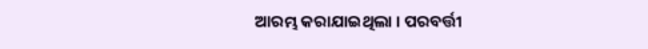ଆରମ୍ଭ କରାଯାଇଥିଲା । ପରବର୍ତ୍ତୀ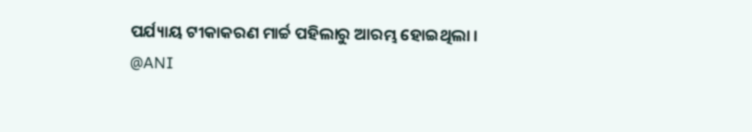ପର୍ଯ୍ୟାୟ ଟୀକାକରଣ ମାର୍ଚ୍ଚ ପହିଲାରୁ ଆରମ୍ଭ ହୋଇଥିଲା ।
@ANI